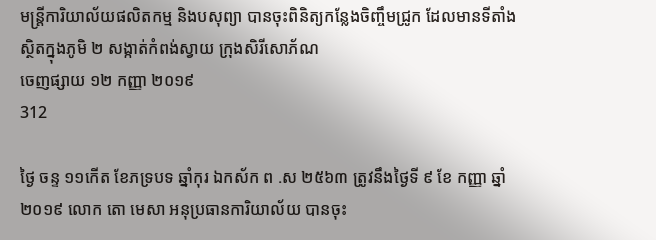មន្ត្រីការិយាល័យផលិតកម្ម និងបសុព្យា បានចុះពិនិត្យកន្លែងចិញ្ចឹមជ្រូក ដែលមានទីតាំងស្ថិតក្នុងភូមិ ២ សង្កាត់កំពង់ស្វាយ ក្រុងសិរីសោភ័ណ
ចេញផ្សាយ ១២ កញ្ញា ២០១៩
312

ថ្ងៃ ចន្ទ ១១កើត ខែភទ្របទ ឆ្នាំកុរ ឯកស័ក ព .ស ២៥៦៣ ត្រូវនឹងថ្ងៃទី ៩ ខែ កញ្ញា ឆ្នាំ២០១៩ លោក តោ មេសា អនុប្រធានការិយាល័យ បានចុះ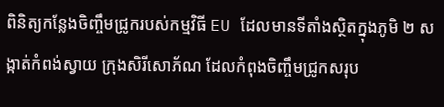ពិនិត្យកន្លែងចិញ្ចឹមជ្រូករបស់កម្មវិធី EU ដែលមានទីតាំងស្ថិតក្នុងភូមិ ២ សង្កាត់កំពង់ស្វាយ ក្រុងសិរីសោភ័ណ ដែលកំពុងចិញ្ចឹមជ្រូកសរុប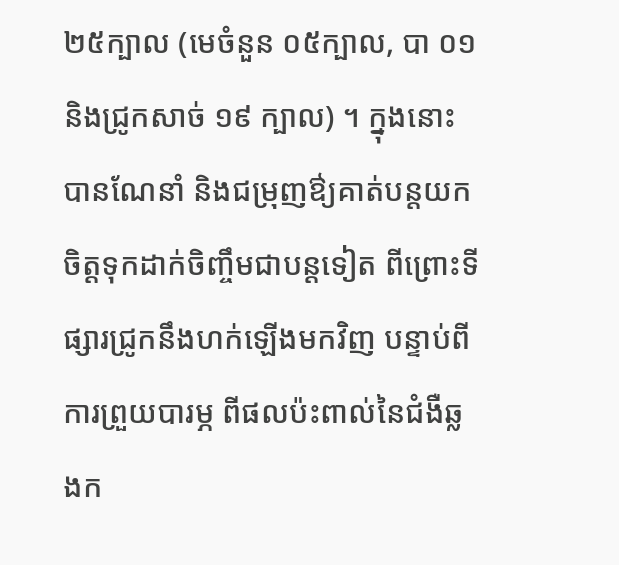២៥ក្បាល (មេចំនួន ០៥ក្បាល, បា ០១ និងជ្រូកសាច់ ១៩ ក្បាល) ។ ក្នុងនោះបានណែនាំ និងជម្រុញឳ្យគាត់បន្តយកចិត្តទុកដាក់ចិញ្ចឹមជាបន្តទៀត ពីព្រោះទីផ្សារជ្រូកនឹងហក់ឡើងមកវិញ បន្ទាប់ពីការព្រួយបារម្ភ ពីផលប៉ះពាល់នៃជំងឺឆ្លងក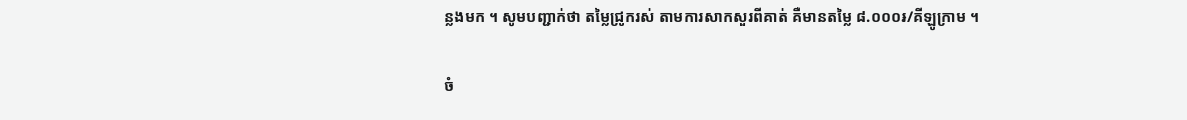ន្លងមក ។ សូមបញ្ជាក់ថា តម្លៃជ្រូករស់ តាមការសាកសួរពីគាត់ គឺមានតម្លៃ ៨.០០០៛/គីឡូក្រាម ។

ចំ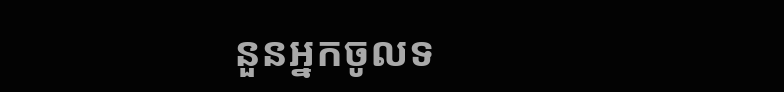នួនអ្នកចូលទ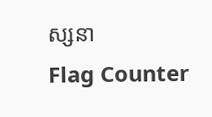ស្សនា
Flag Counter